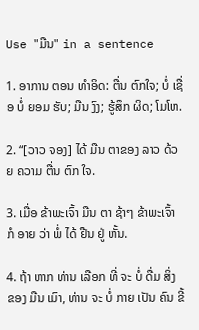Use "ມືນ" in a sentence

1. ອາການ ຕອນ ທໍາອິດ: ຕື່ນ ຕົກໃຈ; ບໍ່ ເຊື່ອ ບໍ່ ຍອມ ຮັບ; ມືນ ງົງ; ຮູ້ສຶກ ຜິດ; ໂມໂຫ.

2. “[ວາວ ຈອງ] ໄດ້ ມືນ ຕາຂອງ ລາວ ດ້ວຍ ຄວາມ ຕື່ນ ຕົກ ໃຈ.

3. ເມື່ອ ຂ້າພະເຈົ້າ ມືນ ຕາ ຊ້າໆ ຂ້າພະເຈົ້າ ກໍ ອາຍ ວ່າ ພໍ່ ໄດ້ ຢືນ ຢູ່ ຫັ້ນ.

4. ຖ້າ ຫາກ ທ່ານ ເລືອກ ທີ່ ຈະ ບໍ່ ດື່ມ ສິ່ງ ຂອງ ມືນ ເມົາ, ທ່ານ ຈະ ບໍ່ ກາຍ ເປັນ ຄົນ ຂີ້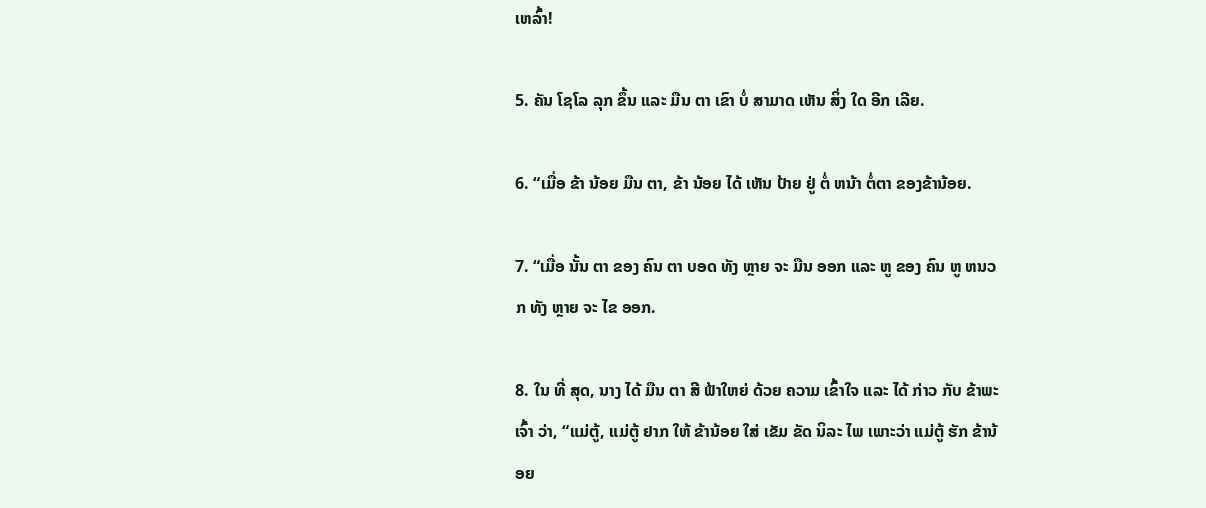ເຫລົ້າ!

5. ຄັນ ໂຊໂລ ລຸກ ຂຶ້ນ ແລະ ມືນ ຕາ ເຂົາ ບໍ່ ສາມາດ ເຫັນ ສິ່ງ ໃດ ອີກ ເລີຍ.

6. “ເມື່ອ ຂ້າ ນ້ອຍ ມືນ ຕາ, ຂ້າ ນ້ອຍ ໄດ້ ເຫັນ ປ້າຍ ຢູ່ ຕໍ່ ຫນ້າ ຕໍ່ຕາ ຂອງຂ້ານ້ອຍ.

7. “ເມື່ອ ນັ້ນ ຕາ ຂອງ ຄົນ ຕາ ບອດ ທັງ ຫຼາຍ ຈະ ມືນ ອອກ ແລະ ຫູ ຂອງ ຄົນ ຫູ ຫນວກ ທັງ ຫຼາຍ ຈະ ໄຂ ອອກ.

8. ໃນ ທີ່ ສຸດ, ນາງ ໄດ້ ມືນ ຕາ ສີ ຟ້າໃຫຍ່ ດ້ວຍ ຄວາມ ເຂົ້າໃຈ ແລະ ໄດ້ ກ່າວ ກັບ ຂ້າພະເຈົ້າ ວ່າ, “ແມ່ຕູ້, ແມ່ຕູ້ ຢາກ ໃຫ້ ຂ້ານ້ອຍ ໃສ່ ເຂັມ ຂັດ ນິລະ ໄພ ເພາະວ່າ ແມ່ຕູ້ ຮັກ ຂ້ານ້ອຍ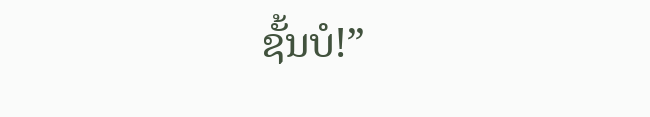ຊັ້ນບໍ!”